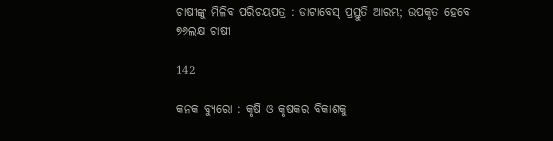ଚାଷୀଙ୍କୁ ମିଳିବ ପରିଚୟପତ୍ର : ଡାଟାବେସ୍ ପ୍ରସ୍ତୁତି ଆରମ୍ଭ; ଉପକୃତ ହେବେ ୭୬ଲକ୍ଷ ଚାଷୀ

142

କନକ ବ୍ୟୁରୋ : କୃଷି ଓ କୃଷକର ବିକାଶକୁ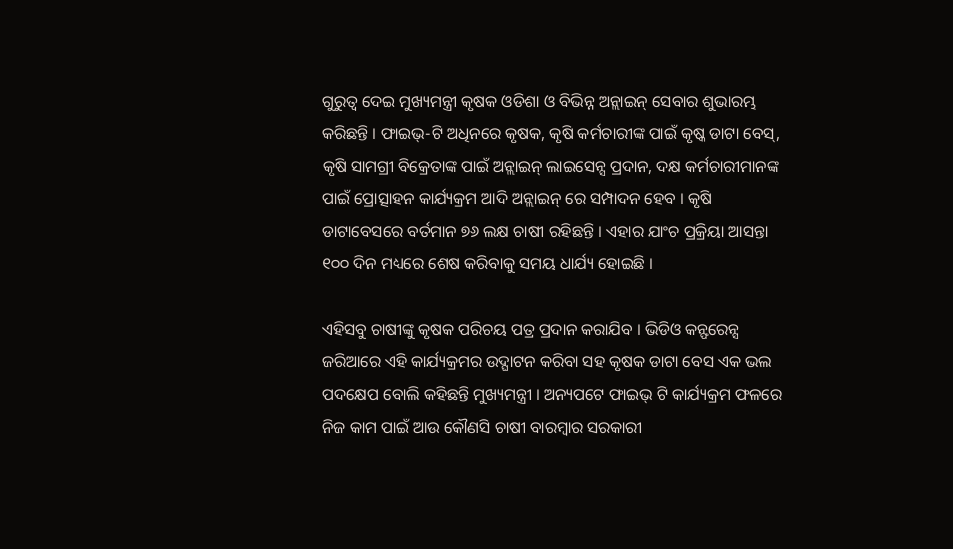ଗୁରୁତ୍ୱ ଦେଇ ମୁଖ୍ୟମନ୍ତ୍ରୀ କୃଷକ ଓଡିଶା ଓ ବିଭିନ୍ନ ଅନ୍ଲାଇନ୍ ସେବାର ଶୁଭାରମ୍ଭ କରିଛନ୍ତି । ଫାଇଭ୍-ଟି ଅଧିନରେ କୃଷକ, କୃଷି କର୍ମଚାରୀଙ୍କ ପାଇଁ କୃଷ୍କ ଡାଟା ବେସ୍, କୃଷି ସାମଗ୍ରୀ ବିକ୍ରେତାଙ୍କ ପାଇଁ ଅନ୍ଲାଇନ୍ ଲାଇସେନ୍ସ ପ୍ରଦାନ, ଦକ୍ଷ କର୍ମଚାରୀମାନଙ୍କ ପାଇଁ ପ୍ରୋତ୍ସାହନ କାର୍ଯ୍ୟକ୍ରମ ଆଦି ଅନ୍ଲାଇନ୍ ରେ ସମ୍ପାଦନ ହେବ । କୃଷି ଡାଟାବେସରେ ବର୍ତମାନ ୭୬ ଲକ୍ଷ ଚାଷୀ ରହିଛନ୍ତି । ଏହାର ଯାଂଚ ପ୍ରକ୍ରିୟା ଆସନ୍ତା ୧୦୦ ଦିନ ମଧ୍ୟରେ ଶେଷ କରିବାକୁ ସମୟ ଧାର୍ଯ୍ୟ ହୋଇଛି ।

ଏହିସବୁ ଚାଷୀଙ୍କୁ କୃଷକ ପରିଚୟ ପତ୍ର ପ୍ରଦାନ କରାଯିବ । ଭିଡିଓ କନ୍ଫରେନ୍ସ ଜରିଆରେ ଏହି କାର୍ଯ୍ୟକ୍ରମର ଉଦ୍ଘାଟନ କରିବା ସହ କୃଷକ ଡାଟା ବେସ ଏକ ଭଲ ପଦକ୍ଷେପ ବୋଲି କହିଛନ୍ତି ମୁଖ୍ୟମନ୍ତ୍ରୀ । ଅନ୍ୟପଟେ ଫାଇଭ୍ ଟି କାର୍ଯ୍ୟକ୍ରମ ଫଳରେ ନିଜ କାମ ପାଇଁ ଆଉ କୌଣସି ଚାଷୀ ବାରମ୍ବାର ସରକାରୀ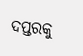ଦପ୍ତରକୁ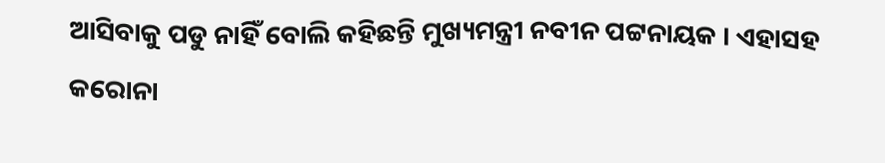ଆସିବାକୁ ପଡୁ ନାହିଁ ବୋଲି କହିଛନ୍ତି ମୁଖ୍ୟମନ୍ତ୍ରୀ ନବୀନ ପଟ୍ଟନାୟକ । ଏହାସହ କରୋନା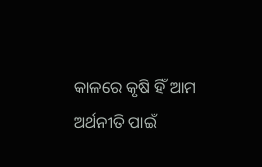କାଳରେ କୃଷି ହିଁ ଆମ ଅର୍ଥନୀତି ପାଇଁ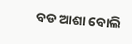ବଡ ଆଶା ବୋଲି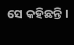ସେ କହିଛନ୍ତି ।